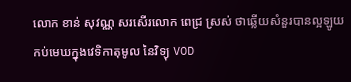លោក ខាន់ សុវណ្ណ សរសើរលោក ពេជ្រ ស្រស់ ថាឆ្លើយសំនួរបានល្អឡូយកប់មេឃក្នុងវេទិកាតុមូល នៃវិទ្យុ VOD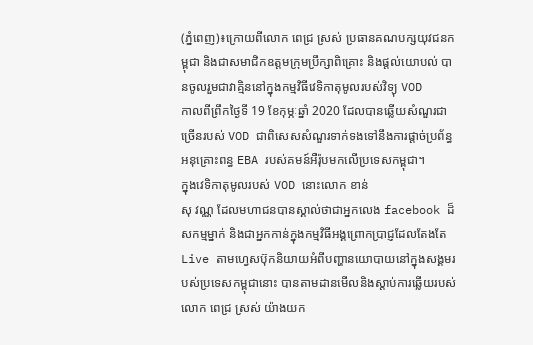(ភ្នំពេញ)៖ក្រោយពីលោក ពេជ្រ ស្រស់ ប្រធានគណបក្សយុវជនកម្ពុជា និងជាសមាជិកឧត្តមក្រុមប្រឹក្សាពិគ្រោះ និងផ្ដល់យោបល់ បានចូលរួមជាវាគ្មិននៅក្នុងកម្មវិធីវេទិកាតុមូលរបស់វិទ្យុ VOD
កាលពីព្រឹកថ្ងៃទី 19 ខែកុម្ភៈឆ្នាំ 2020 ដែលបានឆ្លើយសំណួរជាច្រើនរបស់ VOD ជាពិសេសសំណួរទាក់ទងទៅនឹងការផ្ដាច់ប្រព័ន្ធអនុគ្រោះពន្ធ EBA របស់គមន៍អឺរ៉ុបមកលើប្រទេសកម្ពុជា។
ក្នុងវេទិកាតុមូលរបស់ VOD នោះលោក ខាន់
សុ វណ្ណ ដែលមហាជនបានស្គាល់ថាជាអ្នកលេង facebook ដ៏សកម្មម្នាក់ និងជាអ្នកកាន់ក្នុងកម្មវិធីអង្គព្រោកប្រាជ្ញដែលតែងតែ Live តាមហ្វេសប៊ុកនិយាយអំពីបញ្ហានយោបាយនៅក្នុងសង្គមរបស់ប្រទេសកម្ពុជានោះ បានតាមដានមើលនិងស្តាប់ការឆ្លើយរបស់ លោក ពេជ្រ ស្រស់ យ៉ាងយក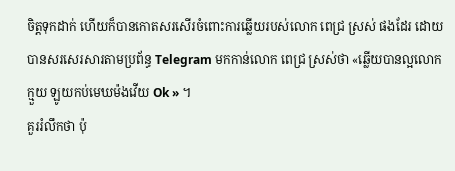ចិត្តទុកដាក់ ហើយក៏បានកោតសរសើរចំពោះការឆ្លើយរបស់លោក ពេជ្រ ស្រស់ ផងដែរ ដោយបានសរសេរសារតាមប្រព័ន្ធ Telegram មកកាន់លោក ពេជ្រ ស្រស់ថា «ឆ្លើយបានល្អលោកក្មួយ ឡូយកប់មេឃម៉ងវើយ Ok » ។
គួររំលឹកថា ប៉ុ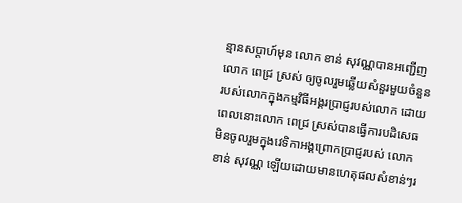ន្មានសប្តាហ៍មុន លោក ខាន់ សុវណ្ណបានអញ្ជើញលោក ពេជ្រ ស្រស់ ឲ្យចូលរួមឆ្លើយសំនួរមួយចំនួនរបស់លោកក្នុងកម្មវិធីអង្គរប្រាជ្ញរបស់លោក ដោយពេលនោះលោក ពេជ្រ ស្រស់បានធ្វើការបដិសេធមិនចូលរួមក្នុងវេទិកាអង្គព្រោកប្រាជ្ញរបស់ លោក ខាន់ សុវណ្ណ ឡើយដោយមានហេតុផលសំខាន់ៗរ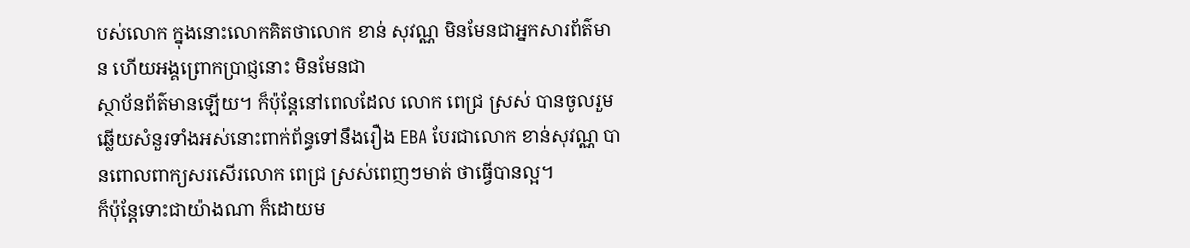បស់លោក ក្នុងនោះលោកគិតថាលោក ខាន់ សុវណ្ណ មិនមែនជាអ្នកសារព័ត៌មាន ហើយអង្គព្រោកប្រាជ្ញនោះ មិនមែនជា
ស្ថាប័នព័ត៌មានឡើយ។ ក៏ប៉ុន្តែនៅពេលដែល លោក ពេជ្រ ស្រស់ បានចូលរួមឆ្លើយសំនួរទាំងអស់នោះពាក់ព័ន្ធទៅនឹងរឿង EBA បែរជាលោក ខាន់សុវណ្ណ បានពោលពាក្យសរសើរលោក ពេជ្រ ស្រស់ពេញៗមាត់ ថាធ្វើបានល្អ។
ក៏ប៉ុន្តែទោះជាយ៉ាងណា ក៏ដោយម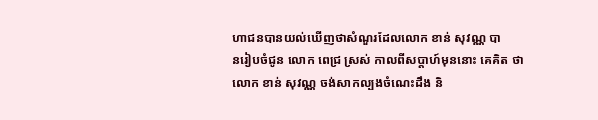ហាជនបានយល់ឃើញថាសំណួរដែលលោក ខាន់ សុវណ្ណ បា
នរៀបចំជូន លោក ពេជ្រ ស្រស់ កាលពីសប្តាហ៍មុននោះ គេគិត ថាលោក ខាន់ សុវណ្ណ ចង់សាកល្បងចំណេះដឹង និ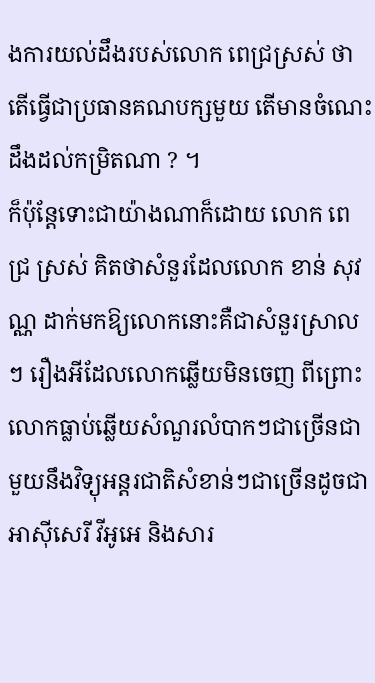ងការយល់ដឹងរបស់លោក ពេជ្រស្រស់ ថាតើធ្វើជាប្រធានគណបក្សមួយ តើមានចំណេះដឹងដល់កម្រិតណា ? ។
ក៏ប៉ុន្តែទោះជាយ៉ាងណាក៏ដោយ លោក ពេជ្រ ស្រស់ គិតថាសំនួរដែលលោក ខាន់ សុវណ្ណ ដាក់មកឱ្យលោកនោះគឺជាសំនួរស្រាលៗ រឿងអីដែលលោកឆ្លើយមិនចេញ ពីព្រោះលោកធ្លាប់ឆ្លើយសំណួរលំបាកៗជាច្រើនជាមួយនឹងវិទ្យុអន្តរជាតិសំខាន់ៗជាច្រើនដូចជាអាស៊ីសេរី វីអូអេ និងសារ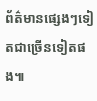ព័ត៌មានផ្សេងៗទៀតជាច្រើនទៀតផង៕